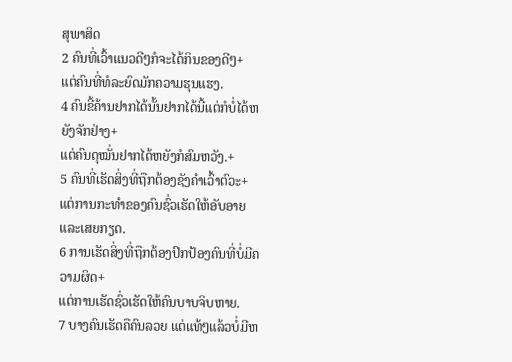ສຸພາສິດ
2 ຄົນທີ່ເວົ້າແນວດີໆກໍຈະໄດ້ກິນຂອງດີໆ+
ແຕ່ຄົນທີ່ທໍລະຍົດມັກຄວາມຮຸນແຮງ.
4 ຄົນຂີ້ຄ້ານຢາກໄດ້ນັ້ນຢາກໄດ້ນີ້ແຕ່ກໍບໍ່ໄດ້ຫຍັງຈັກຢ່າງ+
ແຕ່ຄົນດຸໝັ່ນຢາກໄດ້ຫຍັງກໍສົມຫວັງ.+
5 ຄົນທີ່ເຮັດສິ່ງທີ່ຖືກຕ້ອງຊັງຄຳເວົ້າຕົວະ+
ແຕ່ການກະທຳຂອງຄົນຊົ່ວເຮັດໃຫ້ອັບອາຍແລະເສຍກຽດ.
6 ການເຮັດສິ່ງທີ່ຖືກຕ້ອງປົກປ້ອງຄົນທີ່ບໍ່ມີຄວາມຜິດ+
ແຕ່ການເຮັດຊົ່ວເຮັດໃຫ້ຄົນບາບຈິບຫາຍ.
7 ບາງຄົນເຮັດຄືຄົນລວຍ ແຕ່ແທ້ໆແລ້ວບໍ່ມີຫ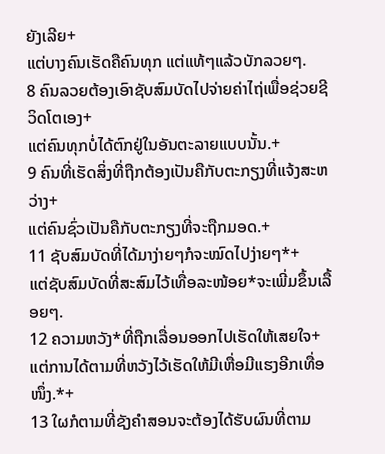ຍັງເລີຍ+
ແຕ່ບາງຄົນເຮັດຄືຄົນທຸກ ແຕ່ແທ້ໆແລ້ວບັກລວຍໆ.
8 ຄົນລວຍຕ້ອງເອົາຊັບສົມບັດໄປຈ່າຍຄ່າໄຖ່ເພື່ອຊ່ວຍຊີວິດໂຕເອງ+
ແຕ່ຄົນທຸກບໍ່ໄດ້ຕົກຢູ່ໃນອັນຕະລາຍແບບນັ້ນ.+
9 ຄົນທີ່ເຮັດສິ່ງທີ່ຖືກຕ້ອງເປັນຄືກັບຕະກຽງທີ່ແຈ້ງສະຫວ່າງ+
ແຕ່ຄົນຊົ່ວເປັນຄືກັບຕະກຽງທີ່ຈະຖືກມອດ.+
11 ຊັບສົມບັດທີ່ໄດ້ມາງ່າຍໆກໍຈະໝົດໄປງ່າຍໆ*+
ແຕ່ຊັບສົມບັດທີ່ສະສົມໄວ້ເທື່ອລະໜ້ອຍ*ຈະເພີ່ມຂຶ້ນເລື້ອຍໆ.
12 ຄວາມຫວັງ*ທີ່ຖືກເລື່ອນອອກໄປເຮັດໃຫ້ເສຍໃຈ+
ແຕ່ການໄດ້ຕາມທີ່ຫວັງໄວ້ເຮັດໃຫ້ມີເຫື່ອມີແຮງອີກເທື່ອໜຶ່ງ.*+
13 ໃຜກໍຕາມທີ່ຊັງຄຳສອນຈະຕ້ອງໄດ້ຮັບຜົນທີ່ຕາມ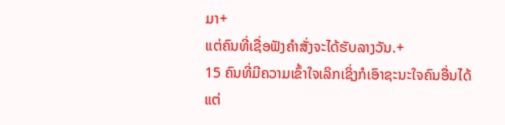ມາ+
ແຕ່ຄົນທີ່ເຊື່ອຟັງຄຳສັ່ງຈະໄດ້ຮັບລາງວັນ.+
15 ຄົນທີ່ມີຄວາມເຂົ້າໃຈເລິກເຊິ່ງກໍເອົາຊະນະໃຈຄົນອື່ນໄດ້
ແຕ່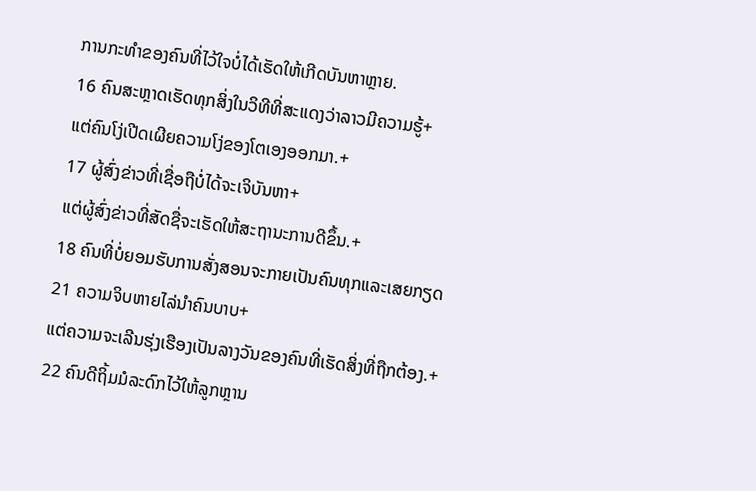ການກະທຳຂອງຄົນທີ່ໄວ້ໃຈບໍ່ໄດ້ເຮັດໃຫ້ເກີດບັນຫາຫຼາຍ.
16 ຄົນສະຫຼາດເຮັດທຸກສິ່ງໃນວິທີທີ່ສະແດງວ່າລາວມີຄວາມຮູ້+
ແຕ່ຄົນໂງ່ເປີດເຜີຍຄວາມໂງ່ຂອງໂຕເອງອອກມາ.+
17 ຜູ້ສົ່ງຂ່າວທີ່ເຊື່ອຖືບໍ່ໄດ້ຈະເຈິບັນຫາ+
ແຕ່ຜູ້ສົ່ງຂ່າວທີ່ສັດຊື່ຈະເຮັດໃຫ້ສະຖານະການດີຂຶ້ນ.+
18 ຄົນທີ່ບໍ່ຍອມຮັບການສັ່ງສອນຈະກາຍເປັນຄົນທຸກແລະເສຍກຽດ
21 ຄວາມຈິບຫາຍໄລ່ນຳຄົນບາບ+
ແຕ່ຄວາມຈະເລີນຮຸ່ງເຮືອງເປັນລາງວັນຂອງຄົນທີ່ເຮັດສິ່ງທີ່ຖືກຕ້ອງ.+
22 ຄົນດີຖິ້ມມໍລະດົກໄວ້ໃຫ້ລູກຫຼານ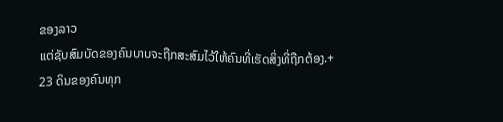ຂອງລາວ
ແຕ່ຊັບສົມບັດຂອງຄົນບາບຈະຖືກສະສົມໄວ້ໃຫ້ຄົນທີ່ເຮັດສິ່ງທີ່ຖືກຕ້ອງ.+
23 ດິນຂອງຄົນທຸກ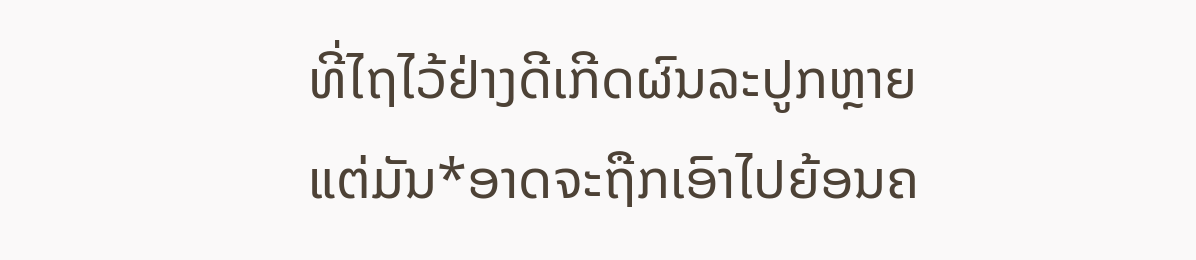ທີ່ໄຖໄວ້ຢ່າງດີເກີດຜົນລະປູກຫຼາຍ
ແຕ່ມັນ*ອາດຈະຖືກເອົາໄປຍ້ອນຄ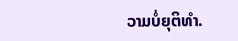ວາມບໍ່ຍຸຕິທຳ.